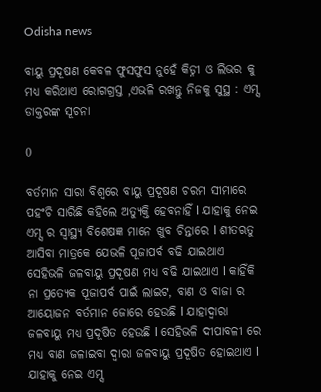Odisha news

ବାୟୁ ପ୍ରଦୂଷଣ କେବଳ ଫୁସଫୁସ ନୁହେଁ କିଡ୍ନୀ ଓ ଲିଭର କୁ ମଧ୍ୟ କରିଥାଏ ରୋଗଗ୍ରସ୍ତ ,ଏଭଳି ରଖନ୍ତୁ ନିଜକୁ ସୁସ୍ଥ : ଏମ୍ସ ଡାକ୍ତରଙ୍କ ସୂଚନା

0

ବର୍ତମାନ ସାରା ବିଶ୍ୱରେ ବାୟୁ ପ୍ରଦୂଷଣ ଚରମ ସୀମାରେ ପହଂଚି ସାରିଛି କହିଲେ ଅତ୍ୟୁକ୍ତି ହେବନାହିଁ l ଯାହାକୁ ନେଇ ଏମ୍ସ ର ସ୍ୱାସ୍ଥ୍ୟ ବିଶେଷଜ୍ଞ ମାନେ ଖୁବ ଚିନ୍ତାରେ l ଶୀତଋତୁ ଆସିବା ମାତ୍ରକେ ଯେଭଳି ପୂଜାପର୍ବ ବଢି ଯାଇଥାଏ ସେହିଭଳି ଜଳବାୟୁ ପ୍ରଦୂଷଣ ମଧ୍ୟ ବଢି ଯାଇଥାଏ l କାହିଁକି ନା ପ୍ରତ୍ୟେକ ପୂଜାପର୍ବ ପାଇଁ ଲାଇଟ, ବାଣ ଓ ବାଜା ର ଆୟୋଜନ ବର୍ତମାନ ଜୋରେ ହେଉଛି l ଯାହାଦ୍ୱାରା ଜଳବାୟୁ ମଧ୍ୟ ପ୍ରଦୂଷିତ ହେଉଛି l ସେହିଭଳି ଦୀପାବଳୀ ରେ ମଧ୍ୟ ବାଣ ଜଳାଇବା ଦ୍ୱାରା ଜଳବାୟୁ ପ୍ରଦୂଷିତ ହୋଇଥାଏ l ଯାହାକୁ ନେଇ ଏମ୍ସ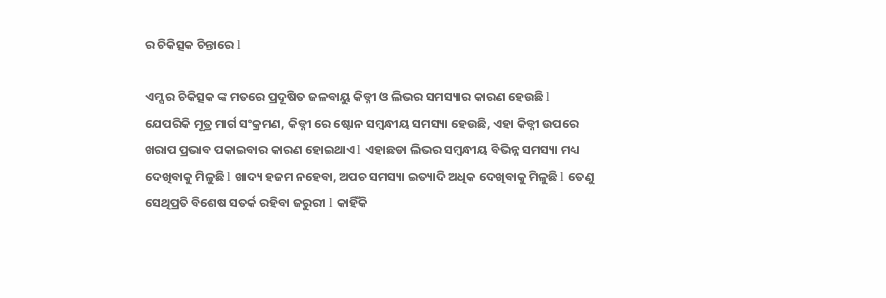ର ଚିକିତ୍ସକ ଚିନ୍ତାରେ l

ଏମ୍ସ ର ଚିକିତ୍ସକ ଙ୍କ ମତରେ ପ୍ରଦୂଷିତ ଜଳବାୟୁ କିଡ୍ନୀ ଓ ଲିଭର ସମସ୍ୟାର କାରଣ ହେଉଛି l ଯେପରିକି ମୂତ୍ର ମାର୍ଗ ସଂକ୍ରମଣ, କିଡ୍ନୀ ରେ ଷ୍ଟୋନ ସମ୍ବନ୍ଧୀୟ ସମସ୍ୟା ହେଉଛି, ଏହା କିଡ୍ନୀ ଉପରେ ଖରାପ ପ୍ରଭାବ ପକାଇବାର କାରଣ ହୋଇଥାଏ l ଏହାଛଡା ଲିଭର ସମ୍ବନ୍ଧୀୟ ବିଭିନ୍ନ ସମସ୍ୟା ମଧ୍ୟ ଦେଖିବାକୁ ମିଳୁଛି l ଖାଦ୍ୟ ହଜମ ନହେବା, ଅପଚ ସମସ୍ୟା ଇତ୍ୟାଦି ଅଧିକ ଦେଖିବାକୁ ମିଳୁଛି l ତେଣୁ ସେଥିପ୍ରତି ବିଶେଷ ସତର୍କ ରହିବା ଜରୁରୀ l କାହିଁକି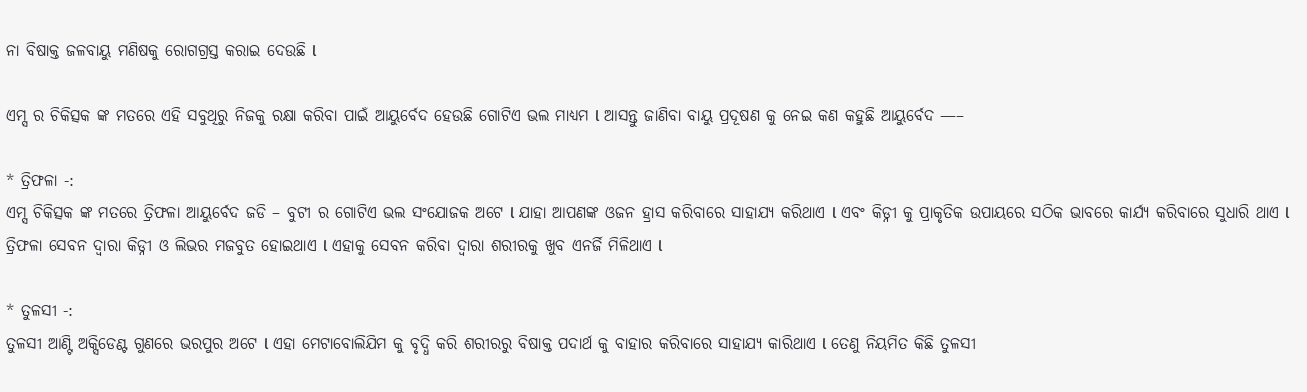ନା ବିଷାକ୍ତ ଜଳବାୟୁ ମଣିଷକୁ ରୋଗଗ୍ରସ୍ତ କରାଇ ଦେଉଛି l

ଏମ୍ସ ର ଚିକିତ୍ସକ ଙ୍କ ମତରେ ଏହି ସବୁଥିରୁ ନିଜକୁ ରକ୍ଷା କରିବା ପାଇଁ ଆୟୁର୍ବେଦ ହେଉଛି ଗୋଟିଏ ଭଲ ମାଧ୍ୟମ l ଆସନ୍ତୁ ଜାଣିବା ବାୟୁ ପ୍ରଦୂଷଣ କୁ ନେଇ କଣ କହୁଛି ଆୟୁର୍ବେଦ —–

* ତ୍ରିଫଳା -:
ଏମ୍ସ ଚିକିତ୍ସକ ଙ୍କ ମତରେ ତ୍ରିଫଳା ଆୟୁର୍ବେଦ ଜଡି – ବୁଟୀ ର ଗୋଟିଏ ଭଲ ସଂଯୋଜକ ଅଟେ l ଯାହା ଆପଣଙ୍କ ଓଜନ ହ୍ରାସ କରିବାରେ ସାହାଯ୍ୟ କରିଥାଏ l ଏବଂ କିଡ୍ନୀ କୁ ପ୍ରାକୃତିକ ଉପାୟରେ ସଠିକ ଭାବରେ କାର୍ଯ୍ୟ କରିବାରେ ସୁଧାରି ଥାଏ l ତ୍ରିଫଳା ସେବନ ଦ୍ୱାରା କିଡ୍ନୀ ଓ ଲିଭର ମଜବୁତ ହୋଇଥାଏ l ଏହାକୁ ସେବନ କରିବା ଦ୍ୱାରା ଶରୀରକୁ ଖୁବ ଏନର୍ଜି ମିଳିଥାଏ l

* ତୁଳସୀ -:
ତୁଳସୀ ଆଣ୍ଟି ଅକ୍ସିଡେଣ୍ଟ ଗୁଣରେ ଭରପୁର ଅଟେ l ଏହା ମେଟାବୋଲିଯିମ କୁ ବୃଦ୍ଧି କରି ଶରୀରରୁ ବିଷାକ୍ତ ପଦାର୍ଥ କୁ ବାହାର କରିବାରେ ସାହାଯ୍ୟ କାରିଥାଏ l ତେଣୁ ନିୟମିତ କିଛି ତୁଳସୀ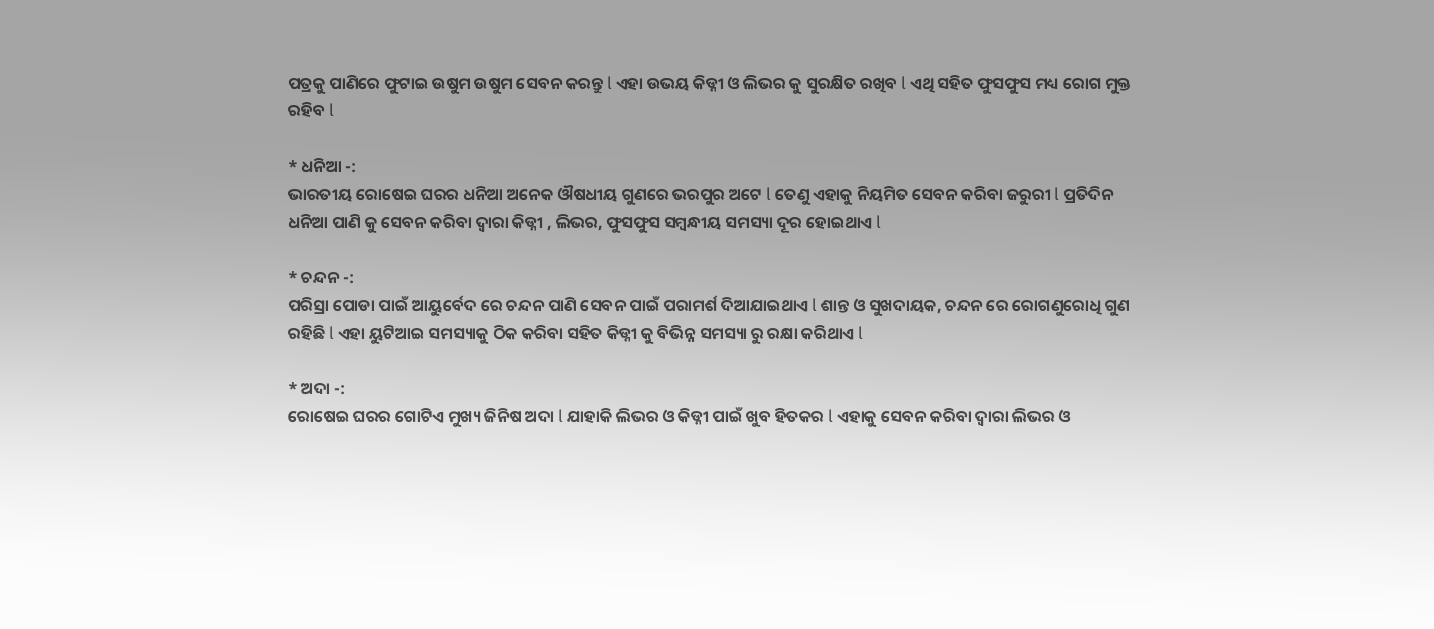ପତ୍ରକୁ ପାଣିରେ ଫୁଟାଇ ଉଷୁମ ଉଷୁମ ସେବନ କରନ୍ତୁ l ଏହା ଉଭୟ କିଡ୍ନୀ ଓ ଲିଭର କୁ ସୁରକ୍ଷିତ ରଖିବ l ଏଥି ସହିତ ଫୁସଫୁସ ମଧ୍ୟ ରୋଗ ମୁକ୍ତ ରହିବ l

* ଧନିଆ -:
ଭାରତୀୟ ରୋଷେଇ ଘରର ଧନିଆ ଅନେକ ଔଷଧୀୟ ଗୁଣରେ ଭରପୁର ଅଟେ l ତେଣୁ ଏହାକୁ ନିୟମିତ ସେବନ କରିବା ଜରୁରୀ l ପ୍ରତିଦିନ ଧନିଆ ପାଣି କୁ ସେବନ କରିବା ଦ୍ୱାରା କିଡ୍ନୀ , ଲିଭର, ଫୁସଫୁସ ସମ୍ବନ୍ଧୀୟ ସମସ୍ୟା ଦୂର ହୋଇଥାଏ l

* ଚନ୍ଦନ -:
ପରିସ୍ରା ପୋଡା ପାଇଁ ଆୟୁର୍ବେଦ ରେ ଚନ୍ଦନ ପାଣି ସେବନ ପାଇଁ ପରାମର୍ଶ ଦିଆଯାଇଥାଏ l ଶାନ୍ତ ଓ ସୁଖଦାୟକ, ଚନ୍ଦନ ରେ ରୋଗଣୁରୋଧି ଗୁଣ ରହିଛି l ଏହା ୟୁଟିଆଇ ସମସ୍ୟାକୁ ଠିକ କରିବା ସହିତ କିଡ୍ନୀ କୁ ବିଭିନ୍ନ ସମସ୍ୟା ରୁ ରକ୍ଷା କରିଥାଏ l

* ଅଦା -:
ରୋଷେଇ ଘରର ଗୋଟିଏ ମୁଖ୍ୟ ଜିନିଷ ଅଦା l ଯାହାକି ଲିଭର ଓ କିଡ୍ନୀ ପାଇଁ ଖୁବ ହିତକର l ଏହାକୁ ସେବନ କରିବା ଦ୍ୱାରା ଲିଭର ଓ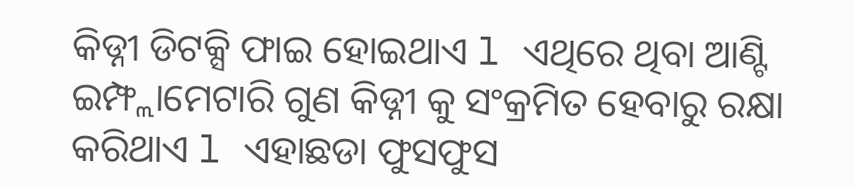କିଡ୍ନୀ ଡିଟକ୍ସି ଫାଇ ହୋଇଥାଏ l ଏଥିରେ ଥିବା ଆଣ୍ଟି ଇମ୍ଫ୍ଲାମେଟାରି ଗୁଣ କିଡ୍ନୀ କୁ ସଂକ୍ରମିତ ହେବାରୁ ରକ୍ଷା କରିଥାଏ l ଏହାଛଡା ଫୁସଫୁସ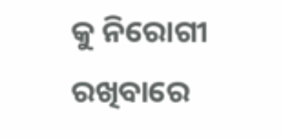କୁ ନିରୋଗୀ ରଖିବାରେ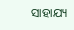ସାହାଯ୍ୟ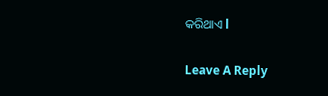କରିଥାଏ l

Leave A Reply